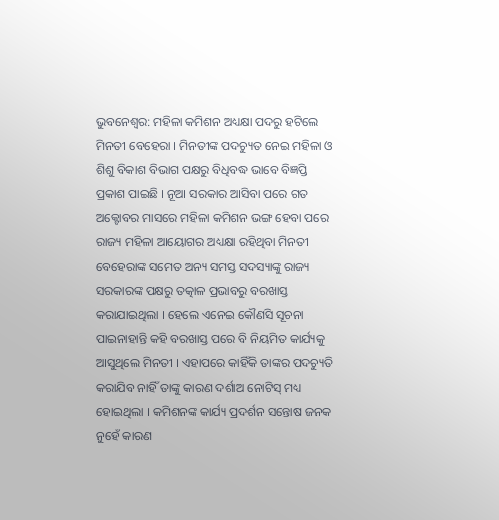ଭୁବନେଶ୍ବର: ମହିଳା କମିଶନ ଅଧ୍ୟକ୍ଷା ପଦରୁ ହଟିଲେ ମିନତୀ ବେହେରା । ମିନତୀଙ୍କ ପଦଚ୍ୟୁତ ନେଇ ମହିଳା ଓ ଶିଶୁ ବିକାଶ ବିଭାଗ ପକ୍ଷରୁ ବିଧିବଦ୍ଧ ଭାବେ ବିଜ୍ଞପ୍ତି ପ୍ରକାଶ ପାଇଛି । ନୂଆ ସରକାର ଆସିବା ପରେ ଗତ ଅକ୍ଟୋବର ମାସରେ ମହିଳା କମିଶନ ଭଙ୍ଗ ହେବା ପରେ ରାଜ୍ୟ ମହିଳା ଆୟୋଗର ଅଧ୍ୟକ୍ଷା ରହିଥିବା ମିନତୀ ବେହେରାଙ୍କ ସମେତ ଅନ୍ୟ ସମସ୍ତ ସଦସ୍ୟାଙ୍କୁ ରାଜ୍ୟ ସରକାରଙ୍କ ପକ୍ଷରୁ ତତ୍କାଳ ପ୍ରଭାବରୁ ବରଖାସ୍ତ କରାଯାଇଥିଲା । ହେଲେ ଏନେଇ କୌଣସି ସୂଚନା ପାଇନାହାନ୍ତି କହି ବରଖାସ୍ତ ପରେ ବି ନିୟମିତ କାର୍ଯ୍ୟକୁ ଆସୁଥିଲେ ମିନତୀ । ଏହାପରେ କାହିଁକି ତାଙ୍କର ପଦଚ୍ୟୁତି କରାଯିବ ନାହିଁ ତାଙ୍କୁ କାରଣ ଦର୍ଶାଅ ନୋଟିସ୍ ମଧ୍ୟ ହୋଇଥିଲା । କମିଶନଙ୍କ କାର୍ଯ୍ୟ ପ୍ରଦର୍ଶନ ସନ୍ତୋଷ ଜନକ ନୁହେଁ କାରଣ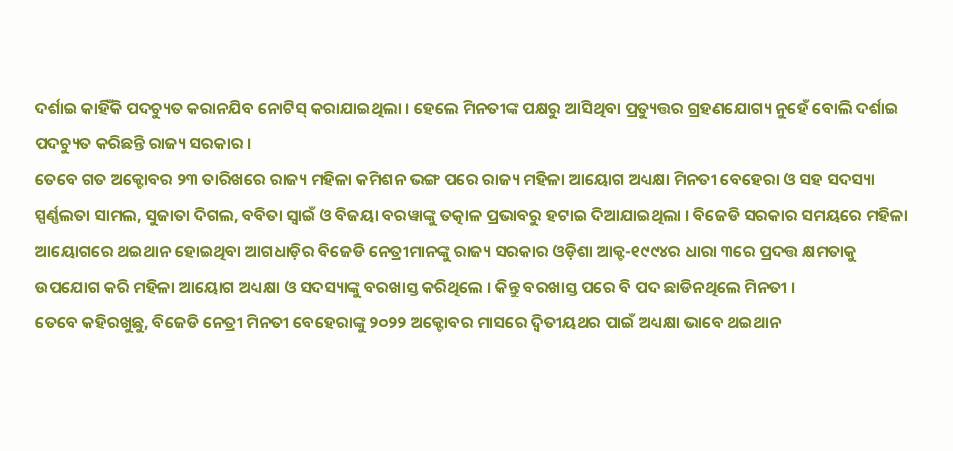ଦର୍ଶାଇ କାହିଁକି ପଦଚ୍ୟୁତ କରାନଯିବ ନୋଟିସ୍ କରାଯାଇଥିଲା । ହେଲେ ମିନତୀଙ୍କ ପକ୍ଷରୁ ଆସିଥିବା ପ୍ରତ୍ୟୁତ୍ତର ଗ୍ରହଣଯୋଗ୍ୟ ନୁହେଁ ବୋଲି ଦର୍ଶାଇ ପଦଚ୍ୟୁତ କରିଛନ୍ତି ରାଜ୍ୟ ସରକାର ।
ତେବେ ଗତ ଅକ୍ଟୋବର ୨୩ ତାରିଖରେ ରାଜ୍ୟ ମହିଳା କମିଶନ ଭଙ୍ଗ ପରେ ରାଜ୍ୟ ମହିଳା ଆୟୋଗ ଅଧ୍ୟକ୍ଷା ମିନତୀ ବେହେରା ଓ ସହ ସଦସ୍ୟା ସ୍ପର୍ଣ୍ଣଲତା ସାମଲ, ସୁଜାତା ଦିଗଲ, ବବିତା ସ୍ୱାଇଁ ଓ ବିଜୟା ବରୱାଙ୍କୁ ତତ୍କାଳ ପ୍ରଭାବରୁ ହଟାଇ ଦିଆଯାଇଥିଲା । ବିଜେଡି ସରକାର ସମୟରେ ମହିଳା ଆୟୋଗରେ ଥଇଥାନ ହୋଇଥିବା ଆଗଧାଡ଼ିର ବିଜେଡି ନେତ୍ରୀମାନଙ୍କୁ ରାଜ୍ୟ ସରକାର ଓଡ଼ିଶା ଆକ୍ଟ-୧୯୯୪ର ଧାରା ୩ରେ ପ୍ରଦତ୍ତ କ୍ଷମତାକୁ ଉପଯୋଗ କରି ମହିଳା ଆୟୋଗ ଅଧ୍ୟକ୍ଷା ଓ ସଦସ୍ୟାଙ୍କୁ ବରଖାସ୍ତ କରିଥିଲେ । କିନ୍ତୁ ବରଖାସ୍ତ ପରେ ବି ପଦ ଛାଡିନଥିଲେ ମିନତୀ ।
ତେବେ କହିରଖୁଛୁ, ବିଜେଡି ନେତ୍ରୀ ମିନତୀ ବେହେରାଙ୍କୁ ୨୦୨୨ ଅକ୍ଟୋବର ମାସରେ ଦ୍ୱିତୀୟଥର ପାଇଁ ଅଧ୍ୟକ୍ଷା ଭାବେ ଥଇଥାନ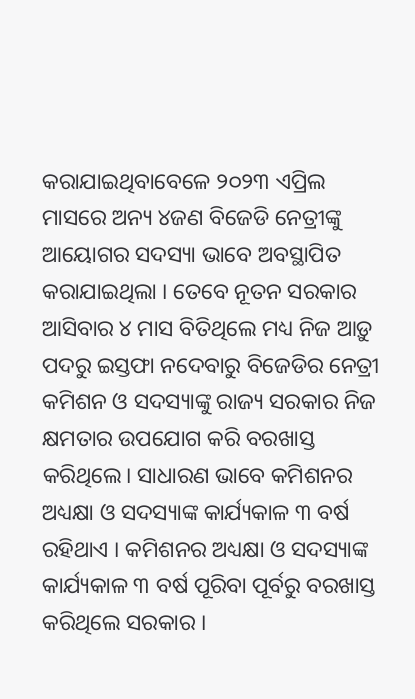କରାଯାଇଥିବାବେଳେ ୨୦୨୩ ଏପ୍ରିଲ ମାସରେ ଅନ୍ୟ ୪ଜଣ ବିଜେଡି ନେତ୍ରୀଙ୍କୁ ଆୟୋଗର ସଦସ୍ୟା ଭାବେ ଅବସ୍ଥାପିତ କରାଯାଇଥିଲା । ତେବେ ନୂତନ ସରକାର ଆସିବାର ୪ ମାସ ବିତିଥିଲେ ମଧ୍ୟ ନିଜ ଆଡ଼ୁ ପଦରୁ ଇସ୍ତଫା ନଦେବାରୁ ବିଜେଡିର ନେତ୍ରୀ କମିଶନ ଓ ସଦସ୍ୟାଙ୍କୁ ରାଜ୍ୟ ସରକାର ନିଜ କ୍ଷମତାର ଉପଯୋଗ କରି ବରଖାସ୍ତ କରିଥିଲେ। ସାଧାରଣ ଭାବେ କମିଶନର ଅଧ୍ୟକ୍ଷା ଓ ସଦସ୍ୟାଙ୍କ କାର୍ଯ୍ୟକାଳ ୩ ବର୍ଷ ରହିଥାଏ । କମିଶନର ଅଧ୍ୟକ୍ଷା ଓ ସଦସ୍ୟାଙ୍କ କାର୍ଯ୍ୟକାଳ ୩ ବର୍ଷ ପୂରିବା ପୂର୍ବରୁ ବରଖାସ୍ତ କରିଥିଲେ ସରକାର ।